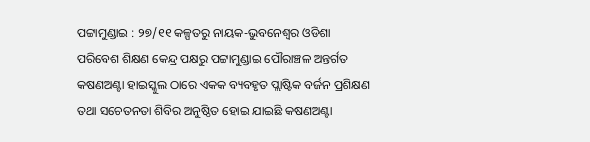ପଟ୍ଟାମୁଣ୍ଡାଇ : ୨୭/୧୧ କଳ୍ପତରୁ ନାୟକ-ଭୁବନେଶ୍ୱର ଓଡିଶା ପରିବେଶ ଶିକ୍ଷଣ କେନ୍ଦ୍ର ପକ୍ଷରୁ ପଟ୍ଟାମୁଣ୍ଡାଇ ପୌରାଞ୍ଚଳ ଅନ୍ତର୍ଗତ କଷଣଅଣ୍ଟା ହାଇସ୍କୁଲ ଠାରେ ଏକକ ବ୍ୟବହୃତ ପ୍ଲାଷ୍ଟିକ ବର୍ଜନ ପ୍ରଶିକ୍ଷଣ ତଥା ସଚେତନତା ଶିବିର ଅନୁଷ୍ଠିତ ହୋଇ ଯାଇଛି କଷଣଅଣ୍ଟା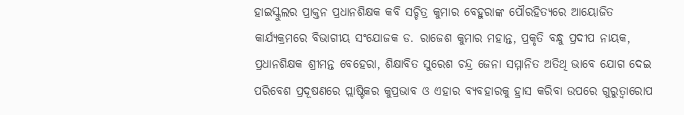ହାଇସ୍କୁଲର ପ୍ରାକ୍ତନ ପ୍ରଧାନଶିକ୍ଷକ କବି ସଚ୍ଚିତ୍ର କୁମାର ବେହୁରାଙ୍କ ପୌରହିତ୍ୟରେ ଆୟୋଜିତ କାର୍ଯ୍ୟକ୍ରମରେ ବିଭାଗୀୟ ସଂଯୋଜକ ଡ. ରାଜେଶ କୁମାର ମହାନ୍ତ, ପ୍ରକୃତି ବନ୍ଧୁ ପ୍ରଦୀପ ନାୟକ, ପ୍ରଧାନଶିକ୍ଷକ ଶ୍ରୀମନ୍ତ ବେହେରା, ଶିକ୍ଷାବିତ ସୁରେଶ ଚନ୍ଦ୍ର ଜେନା ସମ୍ମାନିତ ଅତିଥି ଭାବେ ଯୋଗ ଦେଇ ପରିବେଶ ପ୍ରଦୂଷଣରେ ପ୍ଲାଷ୍ଟିକର କୁପ୍ରଭାବ ଓ ଏହାର ବ୍ୟବହାରକୁ ହ୍ରାସ କରିବା ଉପରେ ଗୁରୁତ୍ୱାରୋପ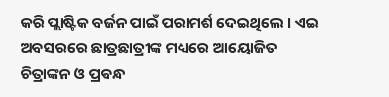କରି ପ୍ଲାଷ୍ଟିକ ବର୍ଜନ ପାଇଁ ପରାମର୍ଶ ଦେଇଥିଲେ । ଏଇ ଅବସରରେ ଛାତ୍ରଛାତ୍ରୀଙ୍କ ମଧ୍ୟରେ ଆୟୋଜିତ ଚିତ୍ରାଙ୍କନ ଓ ପ୍ରଵନ୍ଧ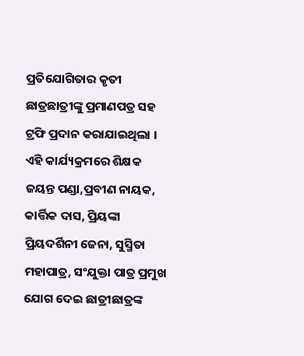ପ୍ରତିଯୋଗିତାର କୃତୀ ଛାତ୍ରଛାତ୍ରୀଙ୍କୁ ପ୍ରମାଣପତ୍ର ସହ ଟ୍ରଫି ପ୍ରଦାନ କରାଯାଇଥିଲା । ଏହି କାର୍ଯ୍ୟକ୍ରମରେ ଶିକ୍ଷକ ଜୟନ୍ତ ପଣ୍ଡା,ପ୍ରବୀଣ ନାୟକ, କାର୍ତ୍ତିକ ଦାସ, ପ୍ରିୟଙ୍କା ପ୍ରିୟଦର୍ଶିନୀ ଜେନା, ସୁସ୍ମିତା ମହାପାତ୍ର, ସଂଯୁକ୍ତା ପାତ୍ର ପ୍ରମୁଖ ଯୋଗ ଦେଇ ଛାତ୍ରୀଛାତ୍ରଙ୍କ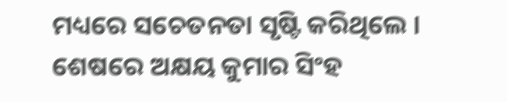ମଧ୍ୟରେ ସଚେତନତା ସୃଷ୍ଟି କରିଥିଲେ । ଶେଷରେ ଅକ୍ଷୟ କୁମାର ସିଂହ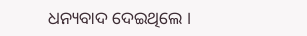ଧନ୍ୟବାଦ ଦେଇଥିଲେ ।